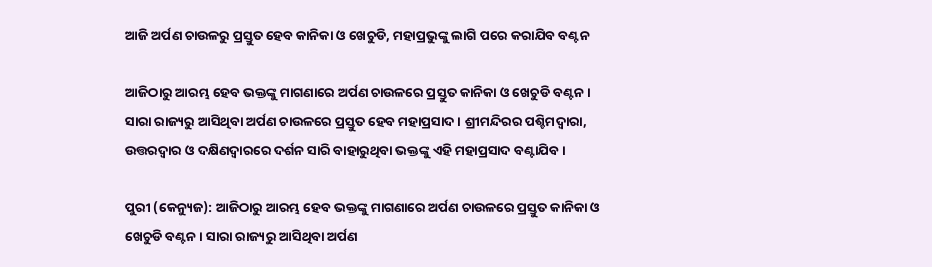ଆଜି ଅର୍ପଣ ଚାଉଳରୁ ପ୍ରସ୍ତୁତ ହେବ କାନିକା ଓ ଖେଚୁଡି, ମହାପ୍ରଭୁଙ୍କୁ ଲାଗି ପରେ କରାଯିବ ବଣ୍ଟନ

ଆଜିଠାରୁ ଆରମ୍ଭ ହେବ ଭକ୍ତଙ୍କୁ ମାଗଣାରେ ଅର୍ପଣ ଚାଉଳରେ ପ୍ରସ୍ତୁତ କାନିକା ଓ ଖେଚୁଡି ବଣ୍ଟନ । ସାରା ରାଜ୍ୟରୁ ଆସିଥିବା ଅର୍ପଣ ଚାଉଳରେ ପ୍ରସ୍ତୁତ ହେବ ମହାପ୍ରସାଦ । ଶ୍ରୀମନ୍ଦିରର ପଶ୍ଚିମଦ୍ୱାରା, ଉତ୍ତରଦ୍ୱାର ଓ ଦକ୍ଷିଣଦ୍ୱାରରେ ଦର୍ଶନ ସାରି ବାହାରୁଥିବା ଭକ୍ତଙ୍କୁ ଏହି ମହାପ୍ରସାଦ ବଣ୍ଟାଯିବ ।

ପୁରୀ (କେନ୍ୟୁଜ): ଆଜିଠାରୁ ଆରମ୍ଭ ହେବ ଭକ୍ତଙ୍କୁ ମାଗଣାରେ ଅର୍ପଣ ଚାଉଳରେ ପ୍ରସ୍ତୁତ କାନିକା ଓ ଖେଚୁଡି ବଣ୍ଟନ । ସାରା ରାଜ୍ୟରୁ ଆସିଥିବା ଅର୍ପଣ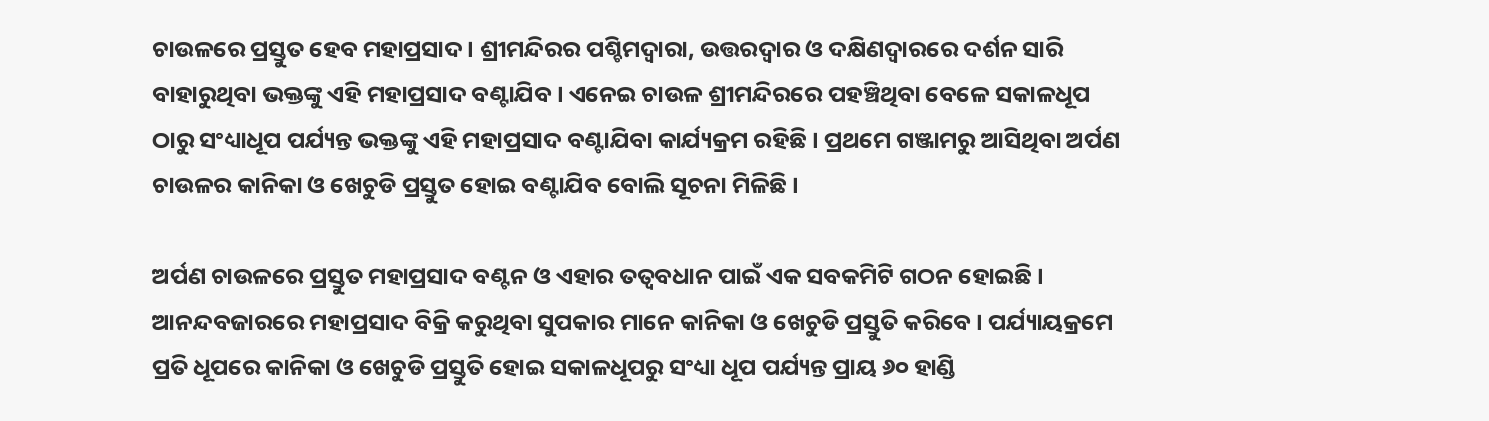ଚାଉଳରେ ପ୍ରସ୍ତୁତ ହେବ ମହାପ୍ରସାଦ । ଶ୍ରୀମନ୍ଦିରର ପଶ୍ଚିମଦ୍ୱାରା, ଉତ୍ତରଦ୍ୱାର ଓ ଦକ୍ଷିଣଦ୍ୱାରରେ ଦର୍ଶନ ସାରି ବାହାରୁଥିବା ଭକ୍ତଙ୍କୁ ଏହି ମହାପ୍ରସାଦ ବଣ୍ଟାଯିବ । ଏନେଇ ଚାଉଳ ଶ୍ରୀମନ୍ଦିରରେ ପହଞ୍ଚିଥିବା ବେଳେ ସକାଳଧୂପ ଠାରୁ ସଂଧ୍ୟାଧୂପ ପର୍ଯ୍ୟନ୍ତ ଭକ୍ତଙ୍କୁ ଏହି ମହାପ୍ରସାଦ ବଣ୍ଟାଯିବା କାର୍ଯ୍ୟକ୍ରମ ରହିଛି । ପ୍ରଥମେ ଗଞ୍ଜାମରୁ ଆସିଥିବା ଅର୍ପଣ ଚାଉଳର କାନିକା ଓ ଖେଚୁଡି ପ୍ରସ୍ତୁତ ହୋଇ ବଣ୍ଟାଯିବ ବୋଲି ସୂଚନା ମିଳିଛି ।

ଅର୍ପଣ ଚାଉଳରେ ପ୍ରସ୍ତୁତ ମହାପ୍ରସାଦ ବଣ୍ଟନ ଓ ଏହାର ତତ୍ୱବଧାନ ପାଇଁ ଏକ ସବକମିଟି ଗଠନ ହୋଇଛି । ଆନନ୍ଦବଜାରରେ ମହାପ୍ରସାଦ ବିକ୍ରି କରୁଥିବା ସୁପକାର ମାନେ କାନିକା ଓ ଖେଚୁଡି ପ୍ରସ୍ତୁତି କରିବେ । ପର୍ଯ୍ୟାୟକ୍ରମେ ପ୍ରତି ଧୂପରେ କାନିକା ଓ ଖେଚୁଡି ପ୍ରସ୍ତୁତି ହୋଇ ସକାଳଧୂପରୁ ସଂଧ୍ୟା ଧୂପ ପର୍ଯ୍ୟନ୍ତ ପ୍ରାୟ ୬୦ ହାଣ୍ଡି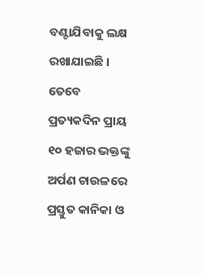ବଣ୍ଟାଯିବାକୁ ଲକ୍ଷ ରଖାଯାଇଛି । ତେବେ ପ୍ରତ୍ୟକଦିନ ପ୍ରାୟ ୧୦ ହଜାର ଭକ୍ତଙ୍କୁ ଅର୍ପଣ ଚାଉଳରେ ପ୍ରସ୍ତୁତ କାନିକା ଓ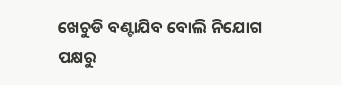ଖେଚୁଡି ବଣ୍ଟାଯିବ ବୋଲି ନିଯୋଗ ପକ୍ଷରୁ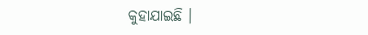କୁହାଯାଇଛି ।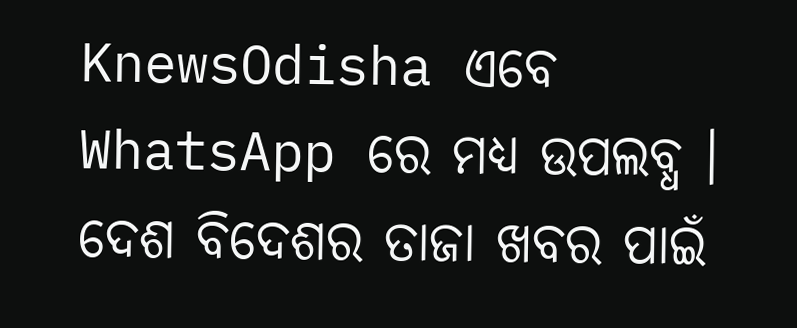KnewsOdisha ଏବେ WhatsApp ରେ ମଧ୍ୟ ଉପଲବ୍ଧ । ଦେଶ ବିଦେଶର ତାଜା ଖବର ପାଇଁ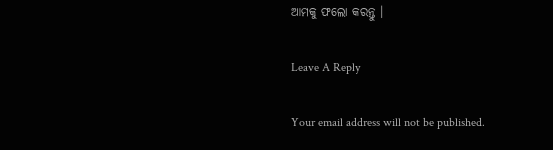ଆମକୁ ଫଲୋ କରନ୍ତୁ ।

Leave A Reply

Your email address will not be published.